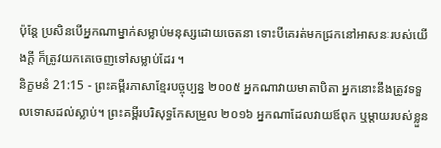ប៉ុន្តែ ប្រសិនបើអ្នកណាម្នាក់សម្លាប់មនុស្សដោយចេតនា ទោះបីគេរត់មកជ្រកនៅអាសនៈរបស់យើងក្ដី ក៏ត្រូវយកគេចេញទៅសម្លាប់ដែរ ។
និក្ខមនំ 21:15 - ព្រះគម្ពីរភាសាខ្មែរបច្ចុប្បន្ន ២០០៥ អ្នកណាវាយមាតាបិតា អ្នកនោះនឹងត្រូវទទួលទោសដល់ស្លាប់។ ព្រះគម្ពីរបរិសុទ្ធកែសម្រួល ២០១៦ អ្នកណាដែលវាយឪពុក ឬម្តាយរបស់ខ្លួន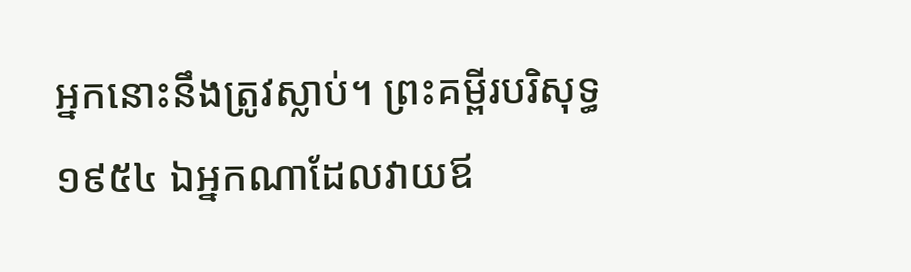អ្នកនោះនឹងត្រូវស្លាប់។ ព្រះគម្ពីរបរិសុទ្ធ ១៩៥៤ ឯអ្នកណាដែលវាយឪ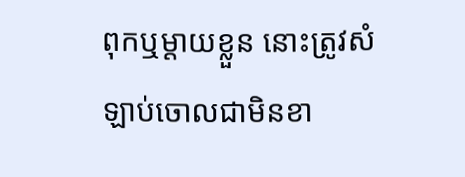ពុកឬម្តាយខ្លួន នោះត្រូវសំឡាប់ចោលជាមិនខា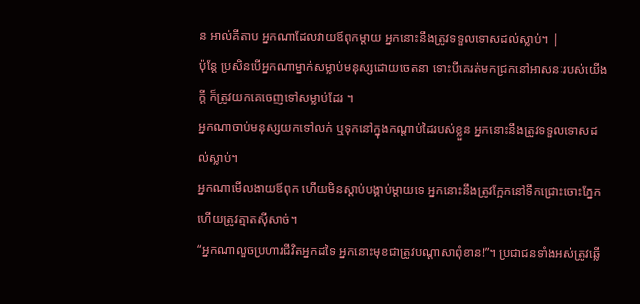ន អាល់គីតាប អ្នកណាដែលវាយឪពុកម្តាយ អ្នកនោះនឹងត្រូវទទួលទោសដល់ស្លាប់។ |
ប៉ុន្តែ ប្រសិនបើអ្នកណាម្នាក់សម្លាប់មនុស្សដោយចេតនា ទោះបីគេរត់មកជ្រកនៅអាសនៈរបស់យើងក្ដី ក៏ត្រូវយកគេចេញទៅសម្លាប់ដែរ ។
អ្នកណាចាប់មនុស្សយកទៅលក់ ឬទុកនៅក្នុងកណ្ដាប់ដៃរបស់ខ្លួន អ្នកនោះនឹងត្រូវទទួលទោសដល់ស្លាប់។
អ្នកណាមើលងាយឪពុក ហើយមិនស្ដាប់បង្គាប់ម្ដាយទេ អ្នកនោះនឹងត្រូវក្អែកនៅទឹកជ្រោះចោះភ្នែក ហើយត្រូវត្មាតស៊ីសាច់។
“អ្នកណាលួចប្រហារជីវិតអ្នកដទៃ អ្នកនោះមុខជាត្រូវបណ្ដាសាពុំខាន!”។ ប្រជាជនទាំងអស់ត្រូវឆ្លើ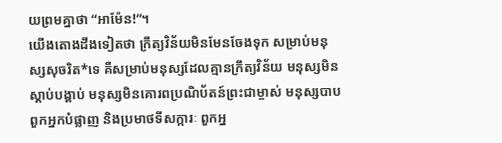យព្រមគ្នាថា “អាម៉ែន!”។
យើងតោងដឹងទៀតថា ក្រឹត្យវិន័យមិនមែនចែងទុក សម្រាប់មនុស្សសុចរិត*ទេ គឺសម្រាប់មនុស្សដែលគ្មានក្រឹត្យវិន័យ មនុស្សមិនស្ដាប់បង្គាប់ មនុស្សមិនគោរពប្រណិប័តន៍ព្រះជាម្ចាស់ មនុស្សបាប ពួកអ្នកបំផ្លាញ និងប្រមាថទីសក្ការៈ ពួកអ្ន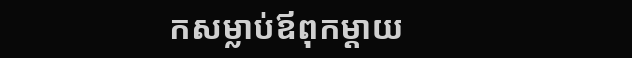កសម្លាប់ឪពុកម្ដាយ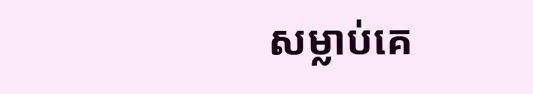សម្លាប់គេ